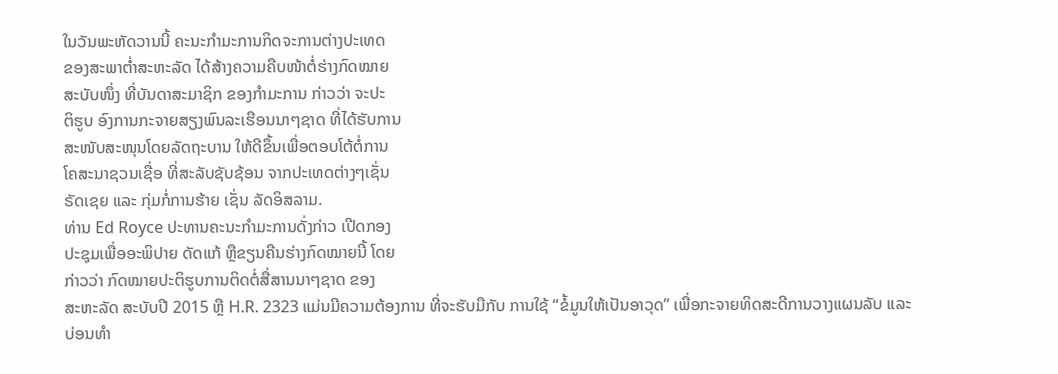ໃນວັນພະຫັດວານນີ້ ຄະນະກຳມະການກິດຈະການຕ່າງປະເທດ
ຂອງສະພາຕ່ຳສະຫະລັດ ໄດ້ສ້າງຄວາມຄືບໜ້າຕໍ່ຮ່າງກົດໝາຍ
ສະບັບໜຶ່ງ ທີ່ບັນດາສະມາຊິກ ຂອງກຳມະການ ກ່າວວ່າ ຈະປະ
ຕິຮູບ ອົງການກະຈາຍສຽງພົນລະເຮືອນນາໆຊາດ ທີ່ໄດ້ຮັບການ
ສະໜັບສະໜຸນໂດຍລັດຖະບານ ໃຫ້ດີຂຶ້ນເພື່ອຕອບໂຕ້ຕໍ່ການ
ໂຄສະນາຊວນເຊື່ອ ທີ່ສະລັບຊັບຊ້ອນ ຈາກປະເທດຕ່າງໆເຊັ່ນ
ຣັດເຊຍ ແລະ ກຸ່ມກໍ່ການຮ້າຍ ເຊັ່ນ ລັດອິສລາມ.
ທ່ານ Ed Royce ປະທານຄະນະກຳມະການດັ່ງກ່າວ ເປີດກອງ
ປະຊຸມເພື່ອອະພິປາຍ ດັດແກ້ ຫຼືຂຽນຄືນຮ່າງກົດໝາຍນີ້ ໂດຍ
ກ່າວວ່າ ກົດໝາຍປະຕິຮູບການຕິດຕໍ່ສື່ສານນາໆຊາດ ຂອງ
ສະຫະລັດ ສະບັບປີ 2015 ຫຼື H.R. 2323 ແມ່ນມີຄວາມຕ້ອງການ ທີ່ຈະຮັບມືກັບ ການໃຊ້ “ຂໍ້ມູນໃຫ້ເປັນອາວຸດ” ເພື່ອກະຈາຍທິດສະດີການວາງແຜນລັບ ແລະ ບ່ອນທຳ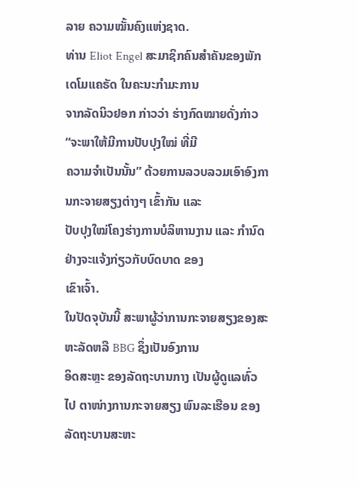ລາຍ ຄວາມໝັ້ນຄົງແຫ່ງຊາດ.
ທ່ານ Eliot Engel ສະມາຊິກຄົນສຳຄັນຂອງພັກເດໂມແຄຣັດ ໃນຄະນະກຳມະການ
ຈາກລັດນິວຢອກ ກ່າວວ່າ ຮ່າງກົດໝາຍດັ່ງກ່າວ “ຈະພາໃຫ້ມີການປັບປຸງໃໝ່ ທີ່ມີ
ຄວາມຈຳເປັນນັ້ນ” ດ້ວຍການລວບລວມເອົາອົງການກະຈາຍສຽງຕ່າງໆ ເຂົ້າກັນ ແລະ
ປັບປຸງໃໝ່ໂຄງຮ່າງການບໍລິຫານງານ ແລະ ກຳນົດຢ່າງຈະແຈ້ງກ່ຽວກັບບົດບາດ ຂອງ
ເຂົາເຈົ້າ.
ໃນປັດຈຸບັນນີ້ ສະພາຜູ້ວ່າການກະຈາຍສຽງຂອງສະຫະລັດຫລື BBG ຊຶ່ງເປັນອົງການ
ອິດສະຫຼະ ຂອງລັດຖະບານກາງ ເປັນຜູ້ດູແລທົ່ວໄປ ຕາໜ່າງການກະຈາຍສຽງ ພົນລະເຮືອນ ຂອງລັດຖະບານສະຫະ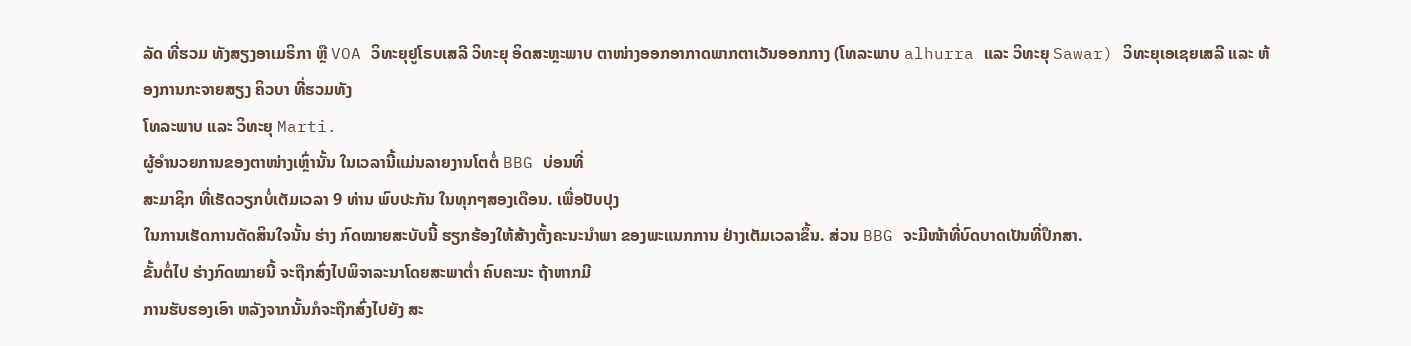ລັດ ທີ່ຮວມ ທັງສຽງອາເມຣິກາ ຫຼື VOA ວິທະຍຸຢູໂຣບເສລີ ວິທະຍຸ ອິດສະຫຼະພາບ ຕາໜ່າງອອກອາກາດພາກຕາເວັນອອກກາງ (ໂທລະພາບ alhurra ແລະ ວິທະຍຸ Sawar) ວິທະຍຸເອເຊຍເສລີ ແລະ ຫ້ອງການກະຈາຍສຽງ ຄິວບາ ທີ່ຮວມທັງ
ໂທລະພາບ ແລະ ວິທະຍຸ Marti.
ຜູ້ອຳນວຍການຂອງຕາໜ່າງເຫຼົ່ານັ້ນ ໃນເວລານີ້ແມ່ນລາຍງານໂຕຕໍ່ BBG ບ່ອນທີ່
ສະມາຊິກ ທີ່ເຮັດວຽກບໍ່ເຕັມເວລາ 9 ທ່ານ ພົບປະກັນ ໃນທຸກໆສອງເດືອນ. ເພື່ອປັບປຸງ
ໃນການເຮັດການຕັດສິນໃຈນັ້ນ ຮ່າງ ກົດໝາຍສະບັບນີ້ ຮຽກຮ້ອງໃຫ້ສ້າງຕັ້ງຄະນະນຳພາ ຂອງພະແນກການ ຢ່າງເຕັມເວລາຂຶ້ນ. ສ່ວນ BBG ຈະມີໜ້າທີ່ບົດບາດເປັນທີ່ປຶກສາ.
ຂັ້ນຕໍ່ໄປ ຮ່າງກົດໝາຍນີ້ ຈະຖືກສົ່ງໄປພິຈາລະນາໂດຍສະພາຕ່ຳ ຄົບຄະນະ ຖ້າຫາກມີ
ການຮັບຮອງເອົາ ຫລັງຈາກນັ້ນກໍຈະຖືກສົ່ງໄປຍັງ ສະ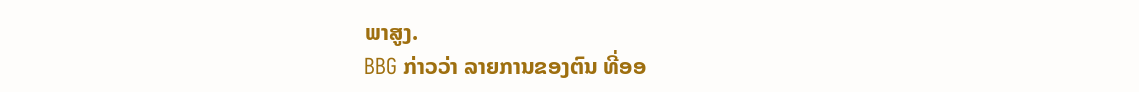ພາສູງ.
BBG ກ່າວວ່າ ລາຍການຂອງຕົນ ທີ່ອອ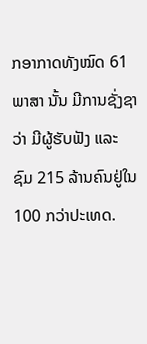ກອາກາດທັງໝົດ 61 ພາສາ ນັ້ນ ມີການຊັ່ງຊາວ່າ ມີຜູ້ຮັບຟັງ ແລະ ຊົມ 215 ລ້ານຄົນຢູ່ໃນ 100 ກວ່າປະເທດ.